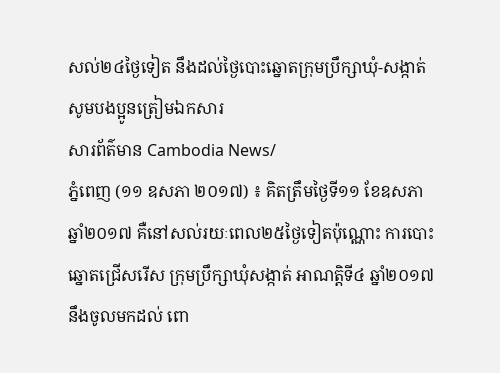សល់២៤ថ្ងៃទៀត នឹងដល់ថ្ងៃបោះឆ្នោតក្រុមប្រឹក្សាឃុំ-សង្កាត់ សូមបងប្អូនត្រៀមឯកសារ
សារព័ត៌មាន Cambodia News/
ភ្នំពេញ (១១ ឧសភា ២០១៧) ៖ គិតត្រឹមថ្ងៃទី១១ ខែឧសភា ឆ្នាំ២០១៧ គឺនៅសល់រយៈពេល២៥ថ្ងៃទៀតប៉ុណ្ណោះ ការបោះឆ្នោតជ្រើសរើស ក្រុមប្រឹក្សាឃុំសង្កាត់ អាណត្តិទី៤ ឆ្នាំ២០១៧ នឹងចូលមកដល់ ពោ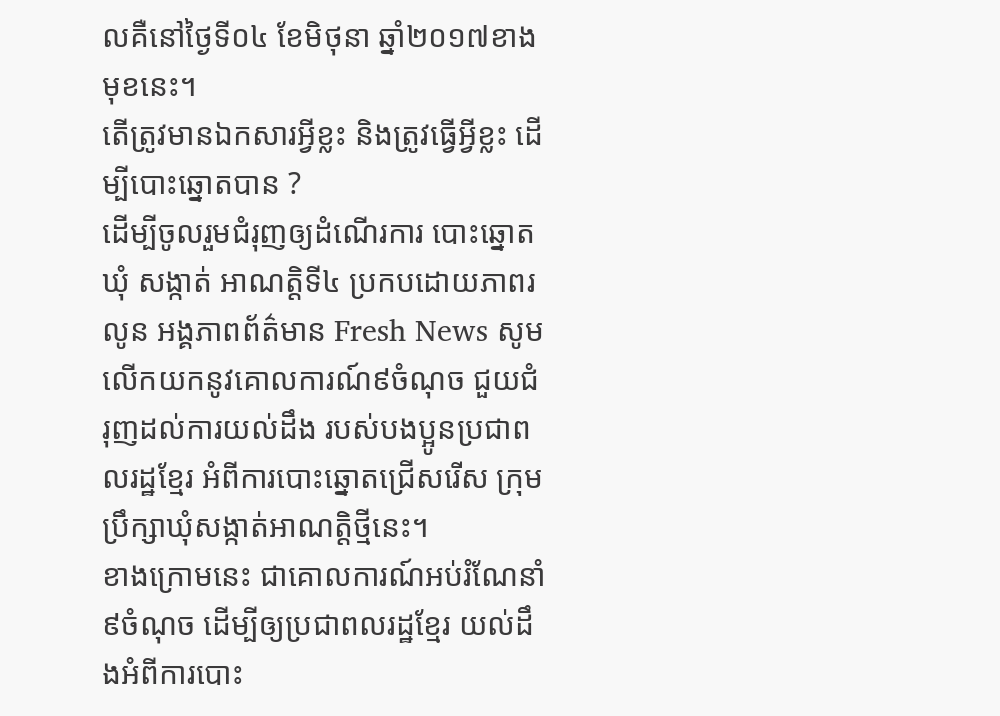លគឺនៅថ្ងៃទី០៤ ខែមិថុនា ឆ្នាំ២០១៧ខាងមុខនេះ។
តើត្រូវមានឯកសារអ្វីខ្លះ និងត្រូវធ្វើអ្វីខ្លះ ដើម្បីបោះឆ្នោតបាន ?
ដើម្បីចូលរួមជំរុញឲ្យដំណើរការ បោះឆ្នោតឃុំ សង្កាត់ អាណត្តិទី៤ ប្រកបដោយភាពរលូន អង្គភាពព័ត៌មាន Fresh News សូមលើកយកនូវគោលការណ៍៩ចំណុច ជួយជំរុញដល់ការយល់ដឹង របស់បងប្អូនប្រជាពលរដ្ឋខ្មែរ អំពីការបោះឆ្នោតជ្រើសរើស ក្រុមប្រឹក្សាឃុំសង្កាត់អាណត្តិថ្មីនេះ។
ខាងក្រោមនេះ ជាគោលការណ៍អប់រំណែនាំ៩ចំណុច ដើម្បីឲ្យប្រជាពលរដ្ឋខ្មែរ យល់ដឹងអំពីការបោះ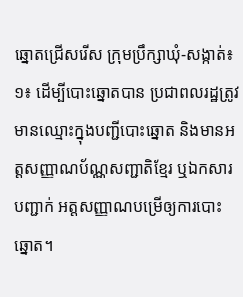ឆ្នោតជ្រើសរើស ក្រុមប្រឹក្សាឃុំ-សង្កាត់៖
១៖ ដើម្បីបោះឆ្នោតបាន ប្រជាពលរដ្ឋត្រូវមានឈ្មោះក្នុងបញ្ជីបោះឆ្នោត និងមានអត្តសញ្ញាណប័ណ្ណសញ្ជាតិខ្មែរ ឬឯកសារបញ្ជាក់ អត្តសញ្ញាណបម្រើឲ្យការបោះឆ្នោត។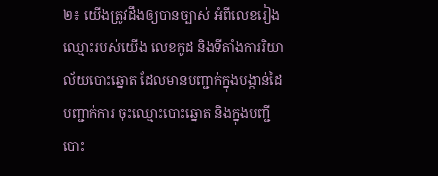២៖ យើងត្រូវដឹងឲ្យបានច្បាស់ អំពីលេខរៀង ឈ្មោះរបស់យើង លេខកូដ និងទីតាំងការរិយាល័យបោះឆ្នោត ដែលមានបញ្ជាក់ក្នុងបង្កាន់ដៃបញ្ជាក់ការ ចុះឈ្មោះបោះឆ្នោត និងក្នុងបញ្ជីបោះ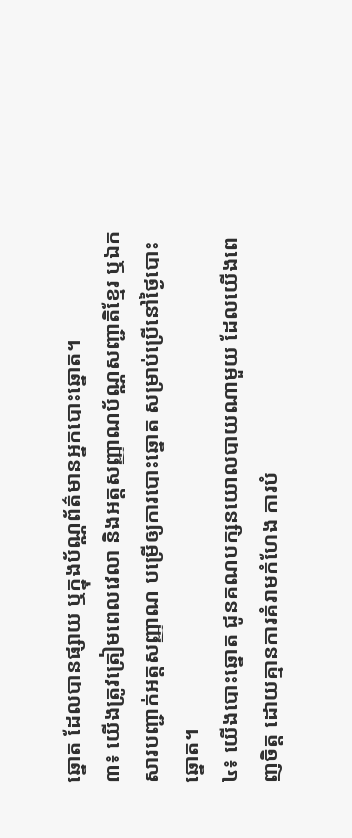ឆ្នោត ដែលបានផ្សាយ ឬក្នុងប័ណ្ណព័ត៌មានអ្នកបោះឆ្នោត។
៣៖ យើងត្រូវត្រៀមពេលវេលា និងអត្តសញ្ញាណប័ណ្ណសញ្ជាតិខ្មែរ ឬឯកសារបញ្ជាក់អត្តសញ្ញាណ បម្រើឲ្យការបោះឆ្នោត សម្រាប់ប្រើនៅថ្ងៃបោះឆ្នោត។
៤៖ យើងបោះឆ្នោត ជូនគណបក្សនយោលបាយណាមួយ ដែលយើងពេញចិត្ត ដោយគ្មានការគំរាមកំហែង ការបំ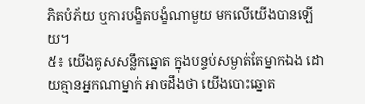ភិតបំភ័យ ឬការបង្ខិតបង្ខំណាមួយ មកលើយើងបានឡើយ។
៥៖ យើងគូសសន្លឹកឆ្នោត ក្នុងបន្ទប់សម្ងាត់តែម្នាកឯង ដោយគ្មានអ្នកណាម្នាក់ អាចដឹងថា យើងបោះឆ្នោត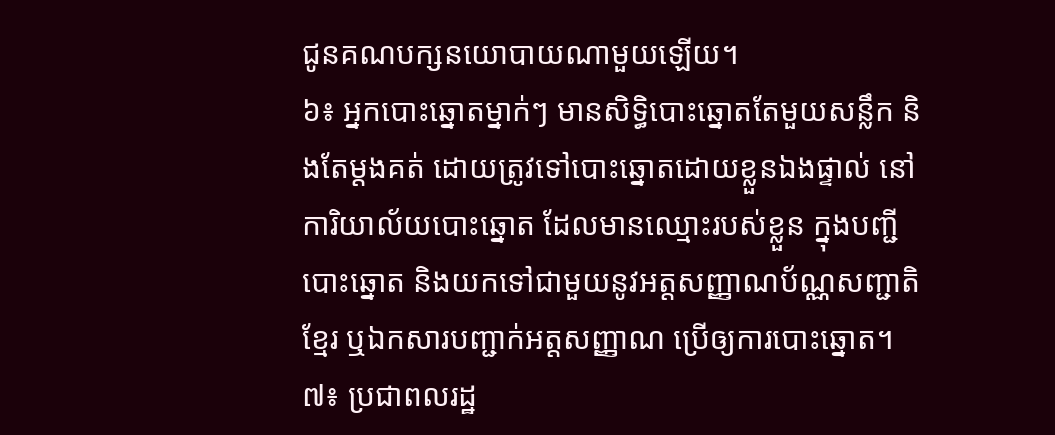ជូនគណបក្សនយោបាយណាមួយឡើយ។
៦៖ អ្នកបោះឆ្នោតម្នាក់ៗ មានសិទ្ធិបោះឆ្នោតតែមួយសន្លឹក និងតែម្ដងគត់ ដោយត្រូវទៅបោះឆ្នោតដោយខ្លួនឯងផ្ទាល់ នៅការិយាល័យបោះឆ្នោត ដែលមានឈ្មោះរបស់ខ្លួន ក្នុងបញ្ជីបោះឆ្នោត និងយកទៅជាមួយនូវអត្តសញ្ញាណប័ណ្ណសញ្ជាតិខ្មែរ ឬឯកសារបញ្ជាក់អត្តសញ្ញាណ ប្រើឲ្យការបោះឆ្នោត។
៧៖ ប្រជាពលរដ្ឋ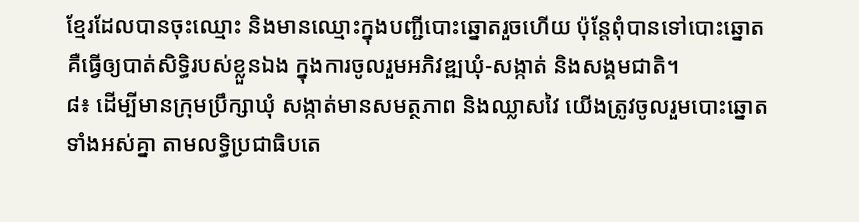ខ្មែរដែលបានចុះឈ្មោះ និងមានឈ្មោះក្នុងបញ្ជីបោះឆ្នោតរួចហើយ ប៉ុន្ដែពុំបានទៅបោះឆ្នោត គឺធ្វើឲ្យបាត់សិទ្ធិរបស់ខ្លួនឯង ក្នុងការចូលរួមអភិវឌ្ឍឃុំ-សង្កាត់ និងសង្គមជាតិ។
៨៖ ដើម្បីមានក្រុមប្រឹក្សាឃុំ សង្កាត់មានសមត្ថភាព និងឈ្លាសវៃ យើងត្រូវចូលរួមបោះឆ្នោតទាំងអស់គ្នា តាមលទ្ធិប្រជាធិបតេ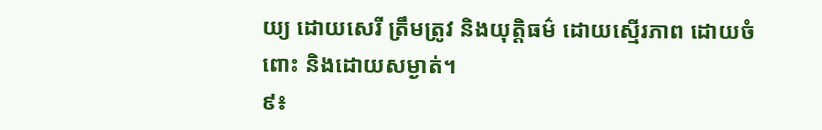យ្យ ដោយសេរី ត្រឹមត្រូវ និងយុត្តិធម៌ ដោយស្មើរភាព ដោយចំពោះ និងដោយសម្ងាត់។
៩៖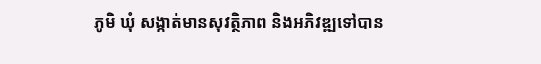ភូមិ ឃុំ សង្កាត់មានសុវត្ថិភាព និងអភិវឌ្ឍទៅបាន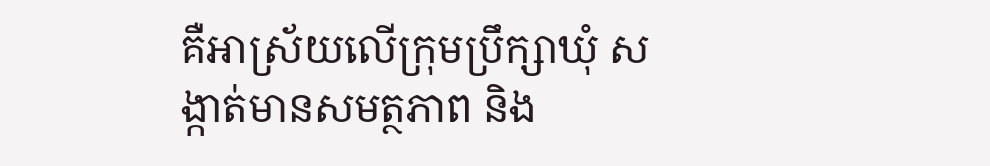គឺអាស្រ័យលើក្រុមប្រឹក្សាឃុំ សង្កាត់មានសមត្ថភាព និង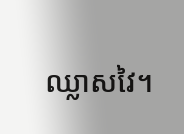ឈ្លាសវៃ។